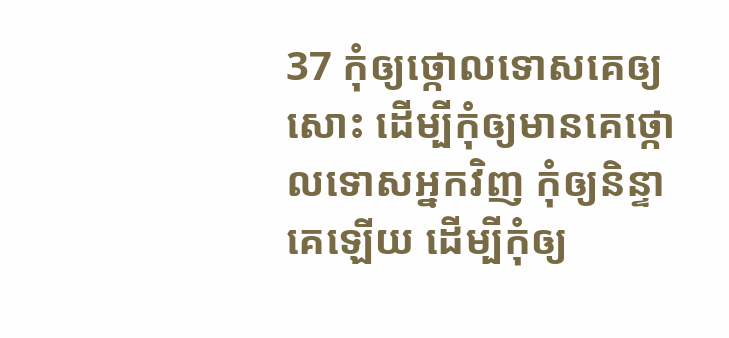37 កុំឲ្យថ្កោលទោសគេឲ្យសោះ ដើម្បីកុំឲ្យមានគេថ្កោលទោសអ្នកវិញ កុំឲ្យនិន្ទាគេឡើយ ដើម្បីកុំឲ្យ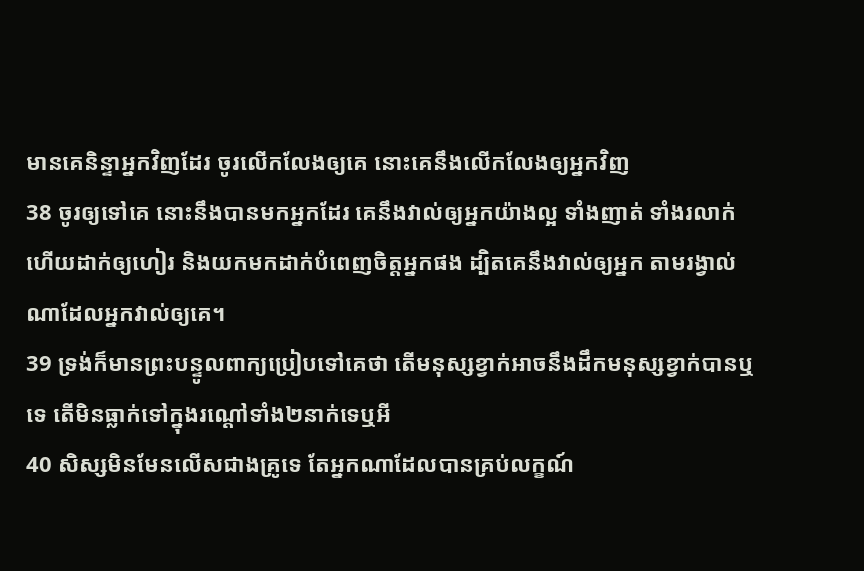មានគេនិន្ទាអ្នកវិញដែរ ចូរលើកលែងឲ្យគេ នោះគេនឹងលើកលែងឲ្យអ្នកវិញ
38 ចូរឲ្យទៅគេ នោះនឹងបានមកអ្នកដែរ គេនឹងវាល់ឲ្យអ្នកយ៉ាងល្អ ទាំងញាត់ ទាំងរលាក់ ហើយដាក់ឲ្យហៀរ និងយកមកដាក់បំពេញចិត្តអ្នកផង ដ្បិតគេនឹងវាល់ឲ្យអ្នក តាមរង្វាល់ណាដែលអ្នកវាល់ឲ្យគេ។
39 ទ្រង់ក៏មានព្រះបន្ទូលពាក្យប្រៀបទៅគេថា តើមនុស្សខ្វាក់អាចនឹងដឹកមនុស្សខ្វាក់បានឬទេ តើមិនធ្លាក់ទៅក្នុងរណ្តៅទាំង២នាក់ទេឬអី
40 សិស្សមិនមែនលើសជាងគ្រូទេ តែអ្នកណាដែលបានគ្រប់លក្ខណ៍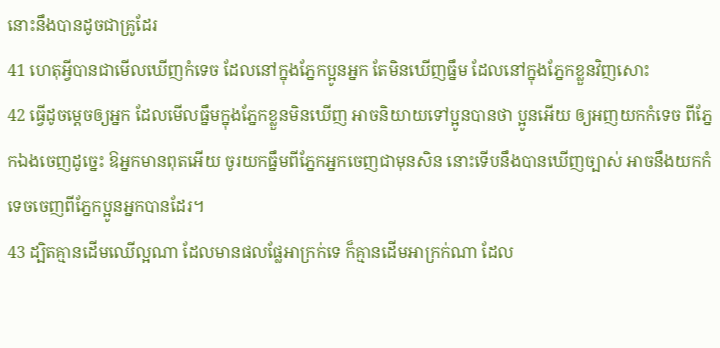នោះនឹងបានដូចជាគ្រូដែរ
41 ហេតុអ្វីបានជាមើលឃើញកំទេច ដែលនៅក្នុងភ្នែកប្អូនអ្នក តែមិនឃើញធ្នឹម ដែលនៅក្នុងភ្នែកខ្លួនវិញសោះ
42 ធ្វើដូចម្តេចឲ្យអ្នក ដែលមើលធ្នឹមក្នុងភ្នែកខ្លួនមិនឃើញ អាចនិយាយទៅប្អូនបានថា ប្អូនអើយ ឲ្យអញយកកំទេច ពីភ្នែកឯងចេញដូច្នេះ ឱអ្នកមានពុតអើយ ចូរយកធ្នឹមពីភ្នែកអ្នកចេញជាមុនសិន នោះទើបនឹងបានឃើញច្បាស់ អាចនឹងយកកំទេចចេញពីភ្នែកប្អូនអ្នកបានដែរ។
43 ដ្បិតគ្មានដើមឈើល្អណា ដែលមានផលផ្លែអាក្រក់ទេ ក៏គ្មានដើមអាក្រក់ណា ដែល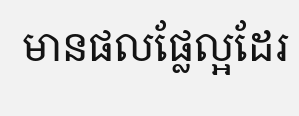មានផលផ្លែល្អដែរ